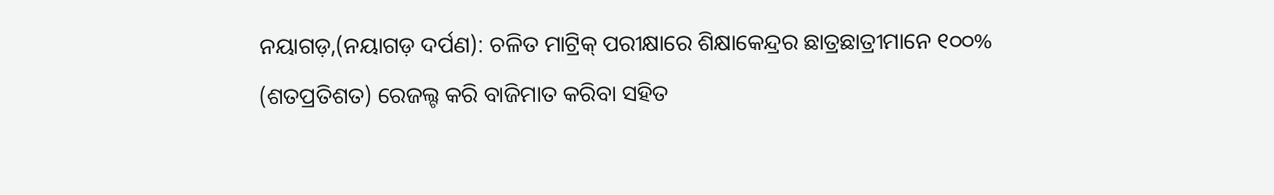ନୟାଗଡ଼,(ନୟାଗଡ଼ ଦର୍ପଣ): ଚଳିତ ମାଟ୍ରିକ୍ ପରୀକ୍ଷାରେ ଶିକ୍ଷାକେନ୍ଦ୍ରର ଛାତ୍ରଛାତ୍ରୀମାନେ ୧୦୦% (ଶତପ୍ରତିଶତ) ରେଜଲ୍ଟ କରି ବାଜିମାତ କରିବା ସହିତ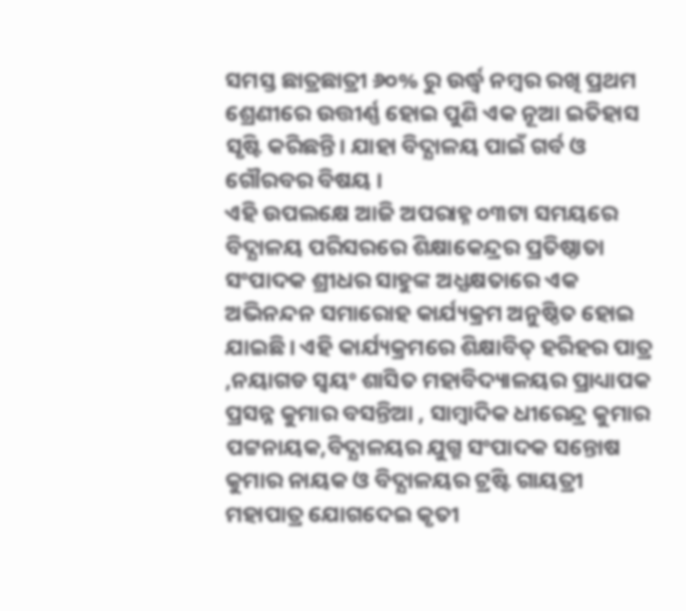ସମସ୍ତ ଛାତ୍ରଛାତ୍ରୀ ୬୦% ରୁ ଉର୍ଦ୍ଧ୍ବ ନମ୍ବର ରଖି ପ୍ରଥମ ଶ୍ରେଣୀରେ ଉତ୍ତୀର୍ଣ୍ଣ ହୋଇ ପୁଣି ଏକ ନୂଆ ଇତିହାସ ସୃଷ୍ଟି କରିଛନ୍ତି। ଯାହା ବିଦ୍ଯାଳୟ ପାଇଁ ଗର୍ବ ଓ ଗୌରବର ବିଷୟ ।
ଏହି ଉପଲକ୍ଷେ ଆଜି ଅପରାହ୍ନ ୦୩ଟା ସମୟରେ ବିଦ୍ଯାଳୟ ପରିସରରେ ଶିକ୍ଷାକେନ୍ଦ୍ରର ପ୍ରତିଷ୍ଠାତା ସଂପାଦକ ଶ୍ରୀଧର ସାହୁଙ୍କ ଅଧ୍ଯକ୍ଷତାରେ ଏକ ଅଭିନନ୍ଦନ ସମାରୋହ କାର୍ଯ୍ୟକ୍ରମ ଅନୁଷ୍ଠିତ ହୋଇ ଯାଇଛି। ଏହି କାର୍ଯ୍ୟକ୍ରମରେ ଶିକ୍ଷାବିତ୍ ହରିହର ପାତ୍ର ,ନୟାଗଡ ସ୍ବୟଂ ଶାସିତ ମହାବିଦ୍ୟାଳୟର ପ୍ରାଧ୍ୟାପକ ପ୍ରସନ୍ନ କୁମାର ବସନ୍ତିଆ , ସାମ୍ବାଦିକ ଧୀରେନ୍ଦ୍ର କୁମାର ପଟ୍ଟନାୟକ,ବିଦ୍ଯାଳୟର ଯୁଗ୍ମ ସଂପାଦକ ସନ୍ତୋଷ କୁମାର ନାୟକ ଓ ବିଦ୍ଯାଳୟର ଟ୍ରଷ୍ଟି ଗାୟତ୍ରୀ ମହାପାତ୍ର ଯୋଗଦେଇ କୃତୀ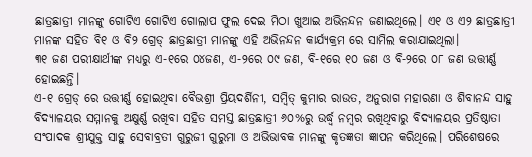ଛାତ୍ରଛାତ୍ରୀ ମାନଙ୍କୁ ଗୋଟିଏ ଗୋଟିଏ ଗୋଲାପ ଫୁଲ ଦେଇ ମିଠା ଖୁଆଇ ଅଭିନନ୍ଦନ ଜଣାଇଥିଲେ। ଏ୧ ଓ ଏ୨ ଛାତ୍ରଛାତ୍ରୀ ମାନଙ୍କ ସହିତ ବି୧ ଓ ବି୨ ଗ୍ରେଡ୍ ଛାତ୍ରଛାତ୍ରୀ ମାନଙ୍କୁ ଏହି ଅଭିନନ୍ଦନ କାର୍ଯ୍ୟକ୍ରମ ରେ ସାମିଲ କରାଯାଇଥିଲା।
୩୧ ଜଣ ପରୀକ୍ଷାର୍ଥୀଙ୍କ ମଧ୍ଯରୁ ଏ-୧ରେ ୦୪ଜଣ, ଏ-୨ରେ ୦୯ ଜଣ, ବି-୧ରେ ୧୦ ଜଣ ଓ ବି-୨ରେ ୦୮ ଜଣ ଉତ୍ତୀର୍ଣ୍ଣ ହୋଇଛନ୍ତି।
ଏ-୧ ଗ୍ରେଡ୍ ରେ ଉତ୍ତୀର୍ଣ୍ଣ ହୋଇଥିବା ବୈଭଶ୍ରୀ ପ୍ରିୟଦର୍ଶିନୀ, ସମ୍ବିତ୍ କୁମାର ରାଉତ, ଅନୁରାଗ ମହାରଣା ଓ ଶିବାନନ୍ଦ ସାହୁ ବିଦ୍ଯାଳୟର ସମ୍ମାନକୁ ଅକ୍ଷୁର୍ଣ୍ଣ ରଖିବା ସହିତ ସମସ୍ତ ଛାତ୍ରଛାତ୍ରୀ ୬୦%ରୁ ଉର୍ଦ୍ଧ୍ବ ନମ୍ବର ରଖିଥିବାରୁ ବିଦ୍ଯାଳୟର ପ୍ରତିଷ୍ଠାତା ସଂପାଦକ ଶ୍ରୀଯୁକ୍ତ ସାହୁ ସେବାବ୍ରତୀ ଗୁରୁଜୀ ଗୁରୁମା ଓ ଅଭିଭାବକ ମାନଙ୍କୁ କୃତଜ୍ଞତା ଜ୍ଞାପନ କରିଥିଲେ। ପରିଶେଷରେ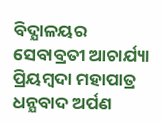ବିଦ୍ଯାଳୟର ସେବାବ୍ରତୀ ଆଚାର୍ଯ୍ୟା ପ୍ରିୟମ୍ବଦା ମହାପାତ୍ର ଧନ୍ଯବାଦ ଅର୍ପଣ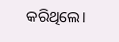କରିଥିଲେ।